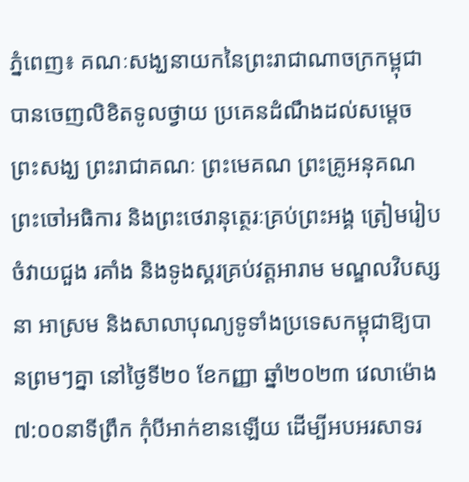ភ្នំពេញ៖ គណៈសង្ឃនាយកនៃព្រះរាជាណាចក្រកម្ពុជា បានចេញលិខិតទូលថ្វាយ ប្រគេនដំណឹងដល់សម្ដេចព្រះសង្ឃ ព្រះរាជាគណៈ ព្រះមេគណ ព្រះគ្រូអនុគណ ព្រះចៅអធិការ និងព្រះថេរានុត្ថេរៈគ្រប់ព្រះអង្គ ត្រៀមរៀបចំវាយជួង រគាំង និងទូងស្គរគ្រប់វត្តអារាម មណ្ឌលវិបស្សនា អាស្រម និងសាលាបុណ្យទូទាំងប្រទេសកម្ពុជាឱ្យបានព្រមៗគ្នា នៅថ្ងៃទី២០ ខែកញ្ញា ឆ្នាំ២០២៣ វេលាម៉ោង ៧:០០នាទីព្រឹក កុំបីអាក់ខានឡើយ ដើម្បីអបអរសាទរ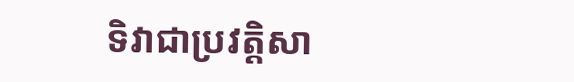ទិវាជាប្រវត្តិសា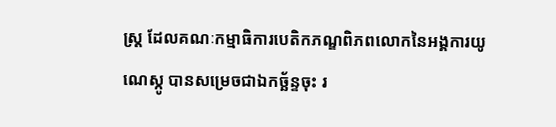ស្ត្រ ដែលគណៈកម្មាធិការបេតិកភណ្ឌពិភពលោកនៃអង្គការយូណេស្កូ បានសម្រេចជាឯកច្ឆ័ន្ទចុះ រ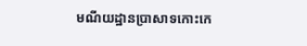មណីយដ្ឋានប្រាសាទកោះកេ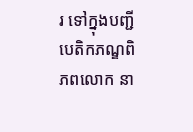រ ទៅក្នុងបញ្ជីបេតិកភណ្ឌពិភពលោក នា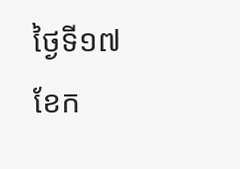ថ្ងៃទី១៧ ខែក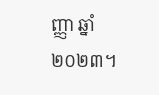ញ្ញា ឆ្នាំ២០២៣។